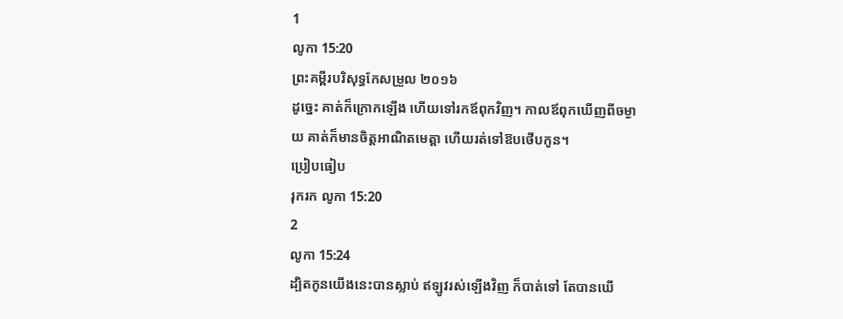1
លូកា 15:20
ព្រះគម្ពីរបរិសុទ្ធកែសម្រួល ២០១៦
ដូច្នេះ គាត់ក៏ក្រោកឡើង ហើយទៅរកឪពុកវិញ។ កាលឪពុកឃើញពីចម្ងាយ គាត់ក៏មានចិត្តអាណិតមេត្តា ហើយរត់ទៅឱបថើបកូន។
ប្រៀបធៀប
រុករក លូកា 15:20
2
លូកា 15:24
ដ្បិតកូនយើងនេះបានស្លាប់ ឥឡូវរស់ឡើងវិញ ក៏បាត់ទៅ តែបានឃើ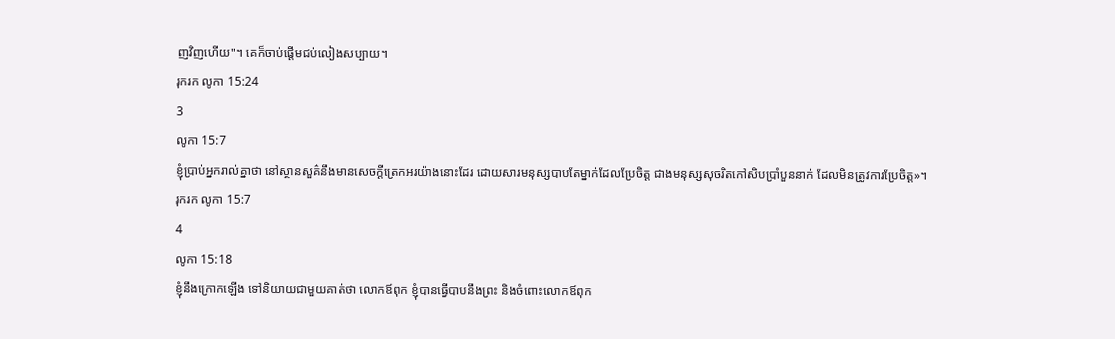ញវិញហើយ"។ គេក៏ចាប់ផ្តើមជប់លៀងសប្បាយ។
រុករក លូកា 15:24
3
លូកា 15:7
ខ្ញុំប្រាប់អ្នករាល់គ្នាថា នៅស្ថានសួគ៌នឹងមានសេចក្តីត្រេកអរយ៉ាងនោះដែរ ដោយសារមនុស្សបាបតែម្នាក់ដែលប្រែចិត្ត ជាងមនុស្សសុចរិតកៅសិបប្រាំបួននាក់ ដែលមិនត្រូវការប្រែចិត្ត»។
រុករក លូកា 15:7
4
លូកា 15:18
ខ្ញុំនឹងក្រោកឡើង ទៅនិយាយជាមួយគាត់ថា លោកឪពុក ខ្ញុំបានធ្វើបាបនឹងព្រះ និងចំពោះលោកឪពុក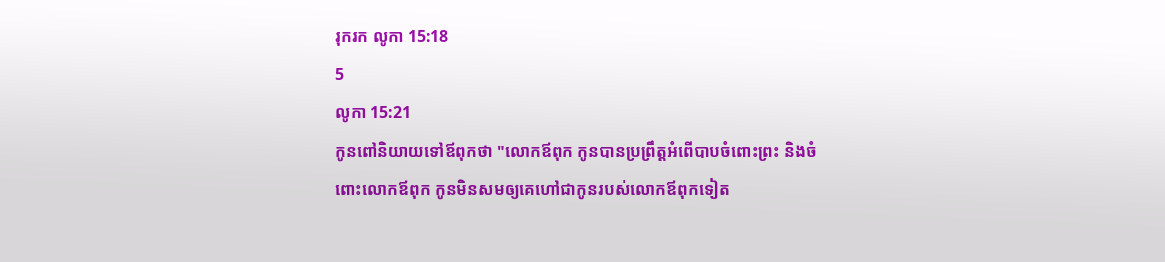រុករក លូកា 15:18
5
លូកា 15:21
កូនពៅនិយាយទៅឪពុកថា "លោកឪពុក កូនបានប្រព្រឹត្តអំពើបាបចំពោះព្រះ និងចំពោះលោកឪពុក កូនមិនសមឲ្យគេហៅជាកូនរបស់លោកឪពុកទៀត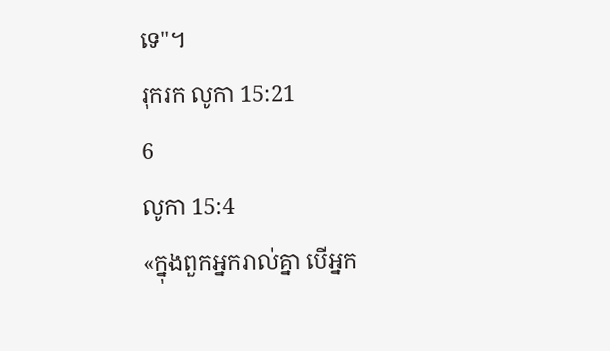ទេ"។
រុករក លូកា 15:21
6
លូកា 15:4
«ក្នុងពួកអ្នករាល់គ្នា បើអ្នក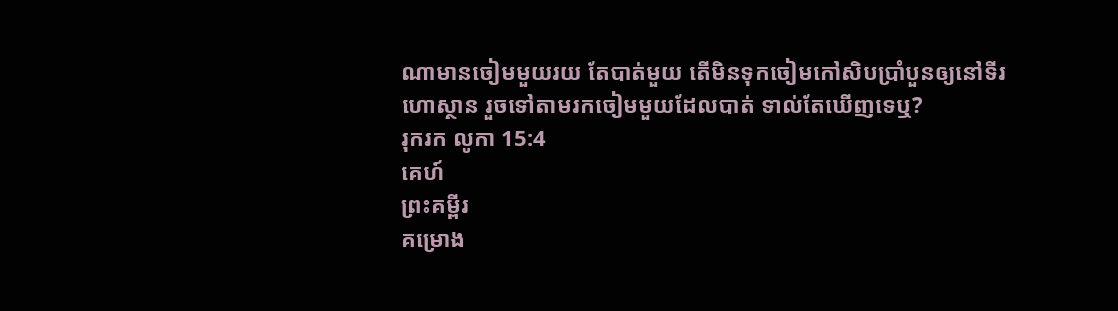ណាមានចៀមមួយរយ តែបាត់មួយ តើមិនទុកចៀមកៅសិបប្រាំបួនឲ្យនៅទីរហោស្ថាន រួចទៅតាមរកចៀមមួយដែលបាត់ ទាល់តែឃើញទេឬ?
រុករក លូកា 15:4
គេហ៍
ព្រះគម្ពីរ
គម្រោង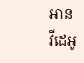អាន
វីដេអូ